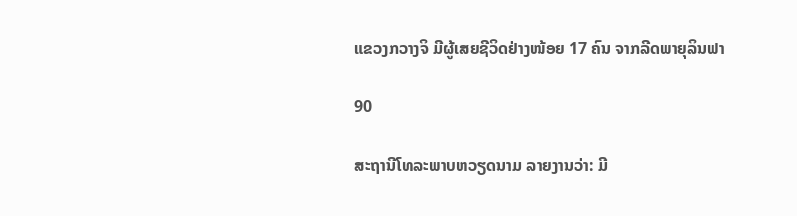ແຂວງກວາງຈິ ມີຜູ້ເສຍຊີວິດຢ່າງໜ້ອຍ 17 ຄົນ ຈາກລີດພາຍຸລິນຟາ

90

ສະຖານີໂທລະພາບຫວຽດນາມ ລາຍງານວ່າ: ມີ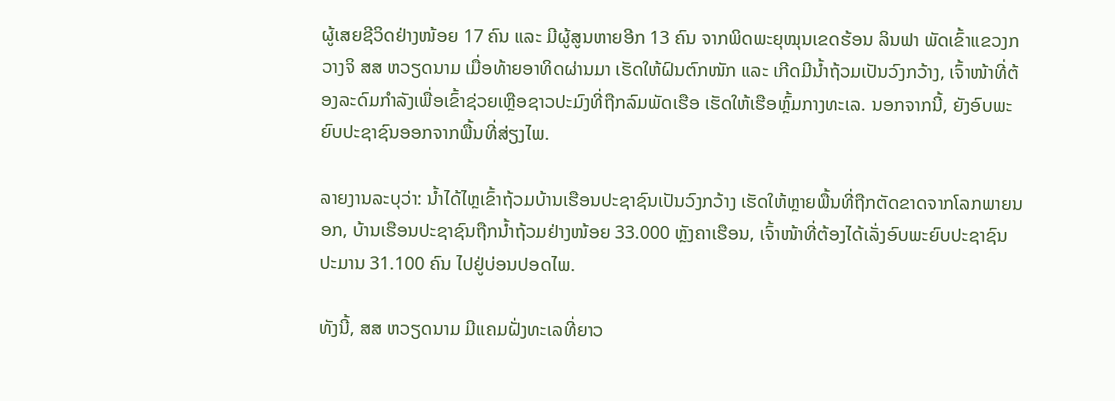ຜູ້ເສຍຊີວິດຢ່າງໜ້ອຍ 17 ຄົນ ແລະ ມີຜູ້ສູນຫາຍອີກ 13 ຄົນ ຈາກພິດພະຍຸໝຸນເຂດຮ້ອນ ລິນຟາ ພັດເຂົ້າແຂວງກວາງຈິ ສສ ຫວຽດນາມ ເມື່ອທ້າຍອາທິດຜ່ານມາ ເຮັດໃຫ້ຝົນຕົກໜັກ ແລະ ເກີດມີນ້ຳຖ້ວມເປັນວົງກວ້າງ, ເຈົ້າໜ້າທີ່ຕ້ອງລະດົມກຳລັງເພື່ອເຂົ້າຊ່ວຍເຫຼືອຊາວປະມົງທີ່ຖືກລົມພັດເຮືອ ເຮັດໃຫ້ເຮືອຫຼົ້ມກາງທະເລ. ນອກຈາກນີ້, ຍັງອົບພະຍົບປະຊາຊົນອອກຈາກພື້ນທີ່ສ່ຽງໄພ.

ລາຍງານລະບຸວ່າ: ນ້ຳໄດ້ໄຫຼເຂົ້າຖ້ວມບ້ານເຮືອນປະຊາຊົນເປັນວົງກວ້າງ ເຮັດໃຫ້ຫຼາຍພື້ນທີ່ຖືກຕັດຂາດຈາກໂລກພາຍນອກ, ບ້ານເຮືອນປະຊາຊົນຖືກນ້ຳຖ້ວມຢ່າງໜ້ອຍ 33.000 ຫຼັງຄາເຮືອນ, ເຈົ້າໜ້າທີ່ຕ້ອງໄດ້ເລັ່ງອົບພະຍົບປະຊາຊົນ ປະມານ 31.100 ຄົນ ໄປຢູ່ບ່ອນປອດໄພ.

ທັງນີ້, ສສ ຫວຽດນາມ ມີແຄມຝັ່ງທະເລທີ່ຍາວ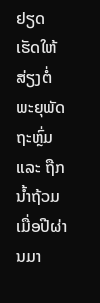ຢຽດເຮັດໃຫ້ສ່ຽງຕໍ່ພະຍຸພັດຖະຫຼົ່ມ ແລະ ຖືກນ້ຳຖ້ວມ ເມື່ອປີຜ່ານມາ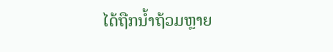ໄດ້ຖືກນ້ຳຖ້ວມຫຼາຍ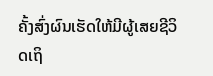ຄັ້ງສົ່ງຜົນເຮັດໃຫ້ມີຜູ້ເສຍຊີວິດເຖິ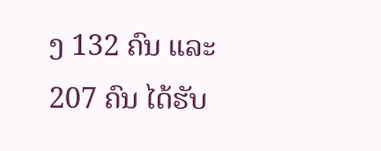ງ 132 ຄົນ ແລະ 207 ຄົນ ໄດ້ຮັບ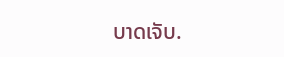ບາດເຈັບ.